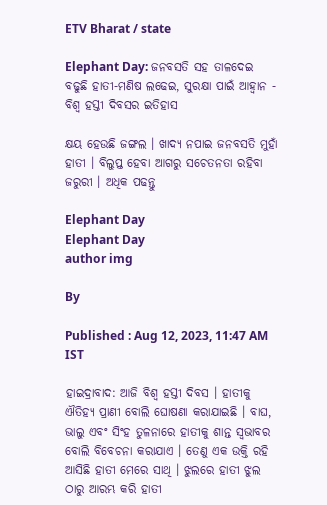ETV Bharat / state

Elephant Day: ଜନବସତି ସହ ତାଳଦେଇ ବଢୁଛି ହାତୀ-ମଣିଷ ଲଢେଇ, ସୁରକ୍ଷା ପାଇଁ ଆହ୍ବାନ - ବିଶ୍ବ ହସ୍ତୀ ଦିବସର ଇତିହାସ

କ୍ଷୟ ହେଉଛି ଜଙ୍ଗଲ । ଖାଦ୍ୟ ନପାଇ ଜନବସତି ମୁହାଁ ହାତୀ । ବିଲୁପ୍ତ ହେବା ଆଗରୁ ସଚେତନତା ରହିବା ଜରୁରୀ । ଅଧିକ ପଢନ୍ତୁ

Elephant Day
Elephant Day
author img

By

Published : Aug 12, 2023, 11:47 AM IST

ହାଇଦ୍ରାବାଦ: ଆଜି ବିଶ୍ବ ହସ୍ତୀ ଦିବସ । ହାତୀକୁ ଐତିହ୍ୟ ପ୍ରାଣୀ ବୋଲି ଘୋଷଣା କରାଯାଇଛି । ବାଘ, ଭାଲୁ ଏବଂ ସିଂହ ତୁଳନାରେ ହାତୀକୁ ଶାନ୍ତ ସ୍ବଭାବର ବୋଲି ବିବେଚନା କରାଯାଏ । ତେଣୁ ଏକ ଉକ୍ତି ରହି ଆସିଛି ହାତୀ ମେରେ ସାଥି । ଝୁଲରେ ହାତୀ ଝୁଲ ଠାରୁ ଆରମ୍ଭ କରି ହାତୀ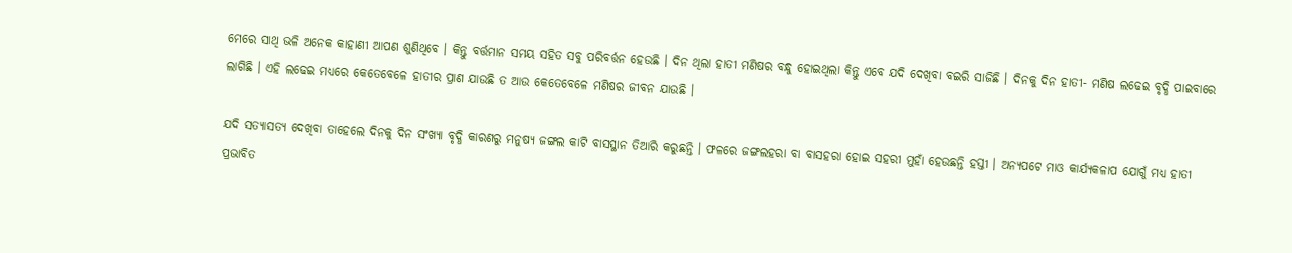ମେରେ ସାଥି ଭଳି ଅନେକ କାହାଣୀ ଆପଣ ଶୁଣିଥିବେ । କିନ୍ତୁ ବର୍ତ୍ତମାନ ସମୟ ସହିତ ସବୁ ପରିବର୍ତ୍ତନ ହେଉଛି । ଦିନ ଥିଲା ହାତୀ ମଣିଷର ବନ୍ଧୁ ହୋଇଥିଲା କିନ୍ତୁ ଏବେ ଯଦି ଦେଖିବା ବଇରି ସାଜିଛି । ଦିନକୁ ଦିନ ହାତୀ- ମଣିଷ ଲଢେଇ ବୃଦ୍ଧି ପାଇବାରେ ଲାଗିଛି । ଏହି ଲଢେଇ ମଧ୍ୟରେ କେତେବେଳେ ହାତୀର ପ୍ରାଣ ଯାଉଛି ତ ଆଉ କେତେବେଳେ ମଣିଷର ଜୀବନ ଯାଉଛି ।

ଯଦି ସତ୍ୟାସତ୍ୟ ଦେଖିବା ତାହେଲେ ଦିନକୁ ଦିନ ସଂଖ୍ୟା ବୃଦ୍ଧି କାରଣରୁ ମନୁଷ୍ୟ ଜଙ୍ଗଲ କାଟି ବାସସ୍ଥାନ ତିଆରି କରୁଛନ୍ତି । ଫଳରେ ଜଙ୍ଗଲହରା ବା ବାସହରା ହୋଇ ସହରୀ ମୁହାଁ ହେଉଛନ୍ତି ହସ୍ତୀ । ଅନ୍ୟପଟେ ମାଓ କାର୍ଯ୍ୟକଳାପ ଯୋଗୁଁ ମଧ୍ୟ ହାତୀ ପ୍ରଭାବିତ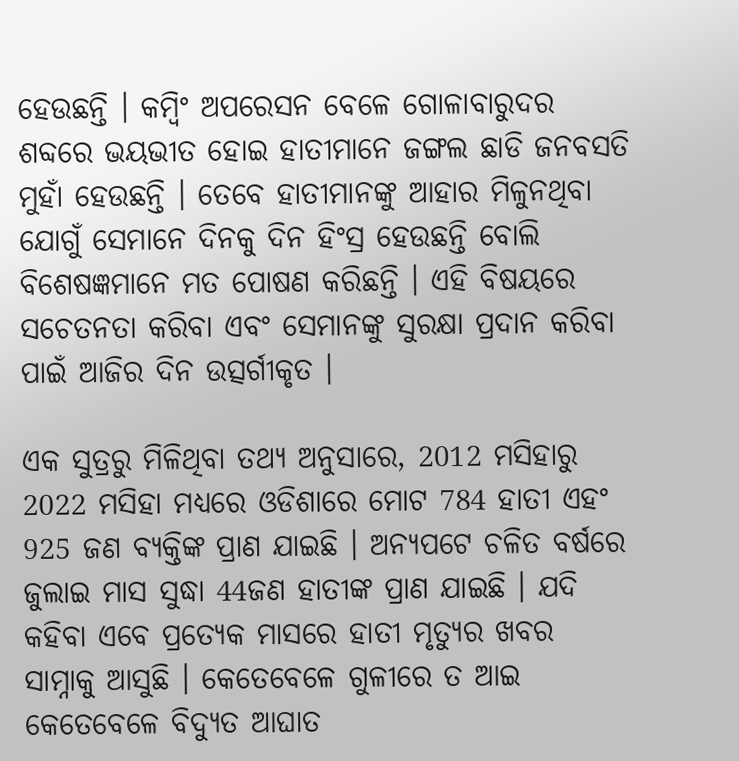ହେଉଛନ୍ତି । କମ୍ବିଂ ଅପରେସନ ବେଳେ ଗୋଳାବାରୁଦର ଶବ୍ଦରେ ଭୟଭୀତ ହୋଇ ହାତୀମାନେ ଜଙ୍ଗଲ ଛାଡି ଜନବସତି ମୁହାଁ ହେଉଛନ୍ତି । ତେବେ ହାତୀମାନଙ୍କୁ ଆହାର ମିଳୁନଥିବା ଯୋଗୁଁ ସେମାନେ ଦିନକୁ ଦିନ ହିଂସ୍ର ହେଉଛନ୍ତି ବୋଲି ବିଶେଷଜ୍ଞମାନେ ମତ ପୋଷଣ କରିଛନ୍ତି । ଏହି ବିଷୟରେ ସଚେତନତା କରିବା ଏବଂ ସେମାନଙ୍କୁ ସୁରକ୍ଷା ପ୍ରଦାନ କରିବା ପାଇଁ ଆଜିର ଦିନ ଉତ୍ସର୍ଗୀକୃତ ।

ଏକ ସୁତ୍ରରୁ ମିଳିଥିବା ତଥ୍ୟ ଅନୁସାରେ, 2012 ମସିହାରୁ 2022 ମସିହା ମଧ୍ୟରେ ଓଡିଶାରେ ମୋଟ 784 ହାତୀ ଏହଂ 925 ଜଣ ବ୍ୟକ୍ତିଙ୍କ ପ୍ରାଣ ଯାଇଛି । ଅନ୍ୟପଟେ ଚଳିତ ବର୍ଷରେ ଜୁଲାଇ ମାସ ସୁଦ୍ଧା 44ଜଣ ହାତୀଙ୍କ ପ୍ରାଣ ଯାଇଛି । ଯଦି କହିବା ଏବେ ପ୍ରତ୍ୟେକ ମାସରେ ହାତୀ ମୃତ୍ୟୁର ଖବର ସାମ୍ନାକୁ ଆସୁଛି । କେତେବେଳେ ଗୁଳୀରେ ତ ଆଇ କେତେବେଳେ ବିଦ୍ୟୁତ ଆଘାତ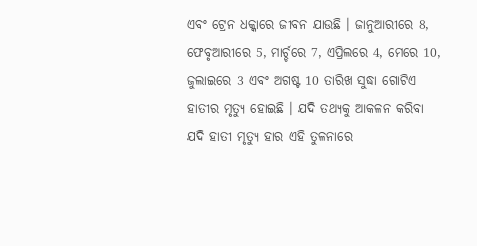ଏବଂ ଟ୍ରେନ ଧକ୍କାରେ ଜୀବନ ଯାଉଛି । ଜାନୁଆରୀରେ 8, ଫେବୃଆରୀରେ 5, ମାର୍ଚ୍ଚରେ 7, ଏପ୍ରିଲରେ 4, ମେରେ 10, ଜୁଲାଇରେ 3 ଏବଂ ଅଗଷ୍ଟ 10 ତାରିଖ ସୁଦ୍ଧା ଗୋଟିଏ ହାତୀର ମୃତ୍ୟୁ ହୋଇଛି । ଯଦି ତଥ୍ୟକୁ ଆକଳନ କରିବା ଯଦି ହାତୀ ମୃତ୍ୟୁ ହାର ଏହି ତୁଳନାରେ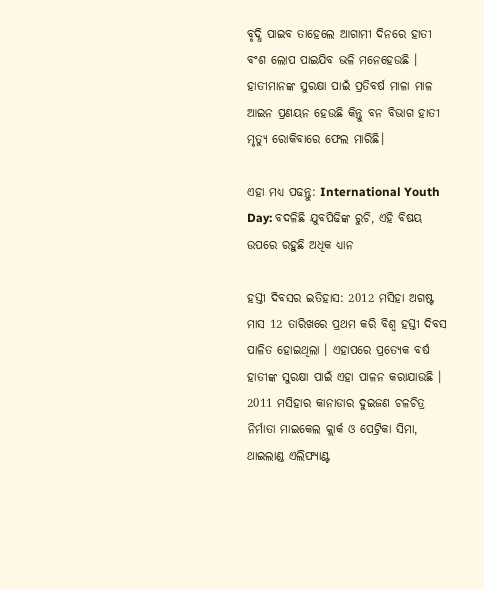ବୃଦ୍ଧି ପାଇବ ତାହେଲେ ଆଗାମୀ ଦିନରେ ହାତୀ ବଂଶ ଲୋପ ପାଇଯିବ ଭଳି ମନେହେଉଛି । ହାତୀମାନଙ୍କ ସୁରକ୍ଷା ପାଇଁ ପ୍ରତିବର୍ଷ ମାଳା ମାଳ ଆଇନ ପ୍ରଣୟନ ହେଉଛି କିନ୍ତୁ ବନ ବିଭାଗ ହାତୀ ମୃତ୍ୟୁ ରୋକିବାରେ ଫେଲ ମାରିଛି।

ଏହା ମଧ୍ୟ ପଢନ୍ତୁ: International Youth Day: ବଦଳିଛି ଯୁବପିଢିଙ୍କ ରୁଚି, ଏହି ବିଷୟ ଉପରେ ରହୁଛି ଅଧିକ ଧ୍ୟାନ

ହସ୍ତୀ ଦିବସର ଇତିହାସ: 2012 ମସିହା ଅଗଷ୍ଟ ମାସ 12 ତାରିଖରେ ପ୍ରଥମ କରି ବିଶ୍ବ ହସ୍ତୀ ଦିବସ ପାଳିତ ହୋଇଥିଲା । ଏହାପରେ ପ୍ରତ୍ୟେକ ବର୍ଷ ହାତୀଙ୍କ ସୁରକ୍ଷା ପାଇଁ ଏହା ପାଳନ କରାଯାଉଛି । 2011 ମସିହାର କାନାଡାର ଦୁଇଜଣ ଚଳଚିତ୍ର ନିର୍ମାତା ମାଇକେଲ କ୍ଲାର୍କ ଓ ପେଟ୍ରିକା ସିମା, ଥାଇଲାଣ୍ଡ ଏଲିଫ୍ୟାଣ୍ଟ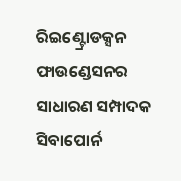ରିଇଣ୍ଟ୍ରୋଡକ୍ସନ ଫାଉଣ୍ଡେସନର ସାଧାରଣ ସମ୍ପାଦକ ସିବାପୋର୍ନ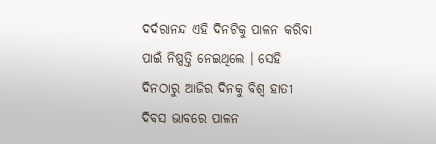ଦର୍ଦରାନନ୍ଦ ଏହି ଦିନଟିକୁ ପାଳନ କରିବା ପାଇଁ ନିଷ୍ପତ୍ତି ନେଇଥିଲେ । ସେହି ଦିନଠାରୁ ଆଜିର ଦିନକୁ ବିଶ୍ବ ହାତୀ ଦିବସ ଭାବରେ ପାଳନ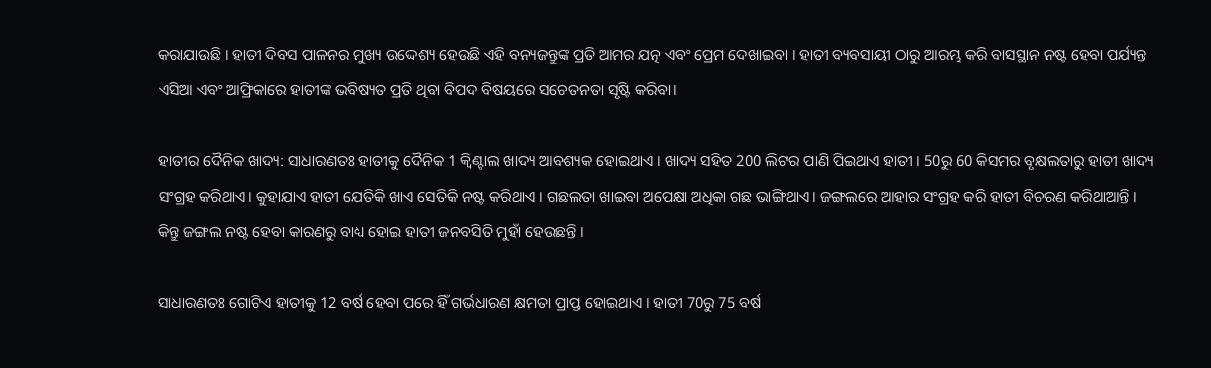କରାଯାଉଛି । ହାତୀ ଦିବସ ପାଳନର ମୁଖ୍ୟ ଉଦ୍ଦେଶ୍ୟ ହେଉଛି ଏହି ବନ୍ୟଜନ୍ତୁଙ୍କ ପ୍ରତି ଆମର ଯତ୍ନ ଏବଂ ପ୍ରେମ ଦେଖାଇବା । ହାତୀ ବ୍ୟବସାୟୀ ଠାରୁ ଆରମ୍ଭ କରି ବାସସ୍ଥାନ ନଷ୍ଟ ହେବା ପର୍ଯ୍ୟନ୍ତ ଏସିଆ ଏବଂ ଆଫ୍ରିକାରେ ହାତୀଙ୍କ ଭବିଷ୍ୟତ ପ୍ରତି ଥିବା ବିପଦ ବିଷୟରେ ସଚେତନତା ସୃଷ୍ଟି କରିବା।

ହାତୀର ଦୈନିକ ଖାଦ୍ୟ: ସାଧାରଣତଃ ହାତୀକୁ ଦୈନିକ 1 କ୍ବିଣ୍ଟାଲ ଖାଦ୍ୟ ଆବଶ୍ୟକ ହୋଇଥାଏ । ଖାଦ୍ୟ ସହିତ 200 ଲିଟର ପାଣି ପିଇଥାଏ ହାତୀ । 50ରୁ 60 କିସମର ବୃକ୍ଷଲତାରୁ ହାତୀ ଖାଦ୍ୟ ସଂଗ୍ରହ କରିଥାଏ। କୁହାଯାଏ ହାତୀ ଯେତିକି ଖାଏ ସେତିକି ନଷ୍ଟ କରିଥାଏ । ଗଛଲତା ଖାଇବା ଅପେକ୍ଷା ଅଧିକା ଗଛ ଭାଙ୍ଗିଥାଏ। ଜଙ୍ଗଲରେ ଆହାର ସଂଗ୍ରହ କରି ହାତୀ ବିଚରଣ କରିଥାଆନ୍ତି । କିନ୍ତୁ ଜଙ୍ଗଲ ନଷ୍ଟ ହେବା କାରଣରୁ ବାଧ୍ୟ ହୋଇ ହାତୀ ଜନବସିତି ମୁହାଁ ହେଉଛନ୍ତି ।

ସାଧାରଣତଃ ଗୋଟିଏ ହାତୀକୁ 12 ବର୍ଷ ହେବା ପରେ ହିଁ ଗର୍ଭଧାରଣ କ୍ଷମତା ପ୍ରାପ୍ତ ହୋଇଥାଏ । ହାତୀ 70ରୁ 75 ବର୍ଷ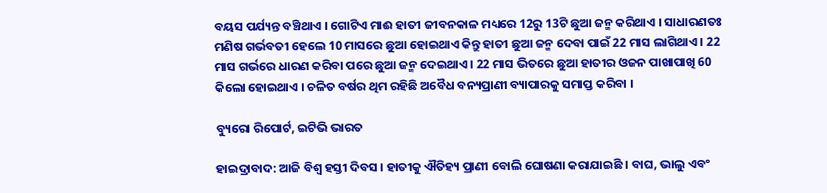ବୟସ ପର୍ଯ୍ୟନ୍ତ ବଞ୍ଚିଥାଏ । ଗୋଟିଏ ମାଈ ହାତୀ ଜୀବନକାଳ ମଧ୍ୟରେ 12ରୁ 13ଟି ଛୁଆ ଜନ୍ମ କରିଥାଏ । ସାଧାରଣତଃ ମଣିଷ ଗର୍ଭବତୀ ହେଲେ 10 ମାସରେ ଛୁଆ ହୋଇଥାଏ କିନ୍ତୁ ହାତୀ ଛୁଆ ଜନ୍ମ ଦେବା ପାଇଁ 22 ମାସ ଲାଗିଥାଏ । 22 ମାସ ଗର୍ଭରେ ଧାରଣ କରିବା ପରେ ଛୁଆ ଜନ୍ମ ଦେଇଥାଏ । 22 ମାସ ଭିତରେ ଛୁଆ ହାତୀର ଓଜନ ପାଖାପାଖି 60 କିଲୋ ହୋଇଥାଏ । ଚଳିତ ବର୍ଷର ଥିମ ରହିଛି ଅବୈଧ ବନ୍ୟପ୍ରାଣୀ ବ୍ୟାପାରକୁ ସମାପ୍ତ କରିବା ।

ବ୍ୟୁରୋ ରିପୋର୍ଟ, ଇଟିଭି ଭାରତ

ହାଇଦ୍ରାବାଦ: ଆଜି ବିଶ୍ବ ହସ୍ତୀ ଦିବସ । ହାତୀକୁ ଐତିହ୍ୟ ପ୍ରାଣୀ ବୋଲି ଘୋଷଣା କରାଯାଇଛି । ବାଘ, ଭାଲୁ ଏବଂ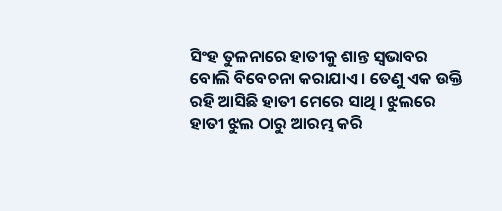ସିଂହ ତୁଳନାରେ ହାତୀକୁ ଶାନ୍ତ ସ୍ବଭାବର ବୋଲି ବିବେଚନା କରାଯାଏ । ତେଣୁ ଏକ ଉକ୍ତି ରହି ଆସିଛି ହାତୀ ମେରେ ସାଥି । ଝୁଲରେ ହାତୀ ଝୁଲ ଠାରୁ ଆରମ୍ଭ କରି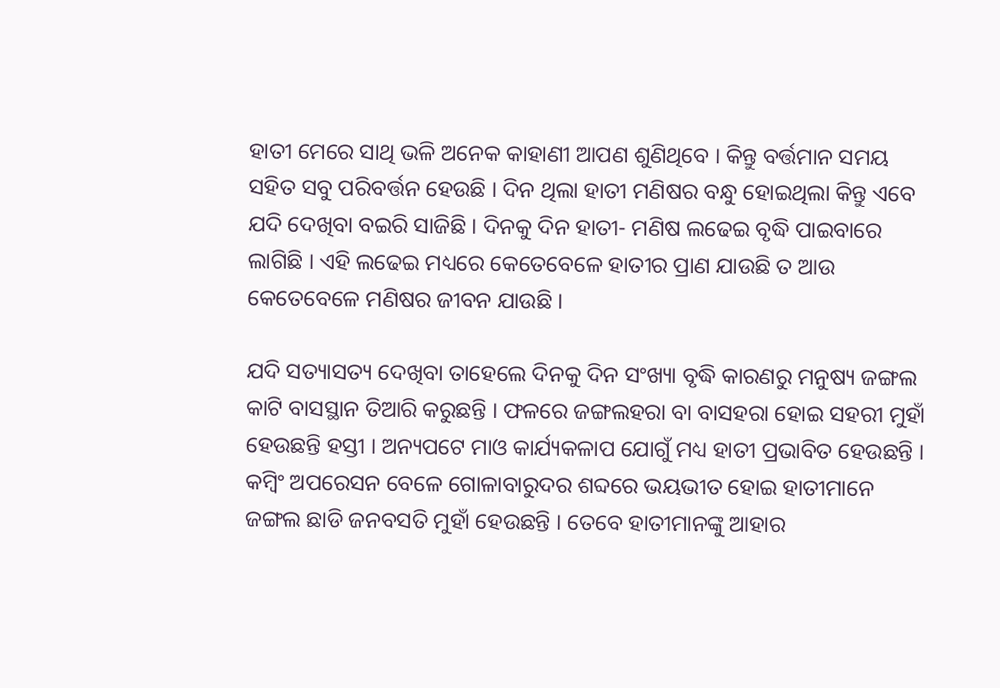ହାତୀ ମେରେ ସାଥି ଭଳି ଅନେକ କାହାଣୀ ଆପଣ ଶୁଣିଥିବେ । କିନ୍ତୁ ବର୍ତ୍ତମାନ ସମୟ ସହିତ ସବୁ ପରିବର୍ତ୍ତନ ହେଉଛି । ଦିନ ଥିଲା ହାତୀ ମଣିଷର ବନ୍ଧୁ ହୋଇଥିଲା କିନ୍ତୁ ଏବେ ଯଦି ଦେଖିବା ବଇରି ସାଜିଛି । ଦିନକୁ ଦିନ ହାତୀ- ମଣିଷ ଲଢେଇ ବୃଦ୍ଧି ପାଇବାରେ ଲାଗିଛି । ଏହି ଲଢେଇ ମଧ୍ୟରେ କେତେବେଳେ ହାତୀର ପ୍ରାଣ ଯାଉଛି ତ ଆଉ କେତେବେଳେ ମଣିଷର ଜୀବନ ଯାଉଛି ।

ଯଦି ସତ୍ୟାସତ୍ୟ ଦେଖିବା ତାହେଲେ ଦିନକୁ ଦିନ ସଂଖ୍ୟା ବୃଦ୍ଧି କାରଣରୁ ମନୁଷ୍ୟ ଜଙ୍ଗଲ କାଟି ବାସସ୍ଥାନ ତିଆରି କରୁଛନ୍ତି । ଫଳରେ ଜଙ୍ଗଲହରା ବା ବାସହରା ହୋଇ ସହରୀ ମୁହାଁ ହେଉଛନ୍ତି ହସ୍ତୀ । ଅନ୍ୟପଟେ ମାଓ କାର୍ଯ୍ୟକଳାପ ଯୋଗୁଁ ମଧ୍ୟ ହାତୀ ପ୍ରଭାବିତ ହେଉଛନ୍ତି । କମ୍ବିଂ ଅପରେସନ ବେଳେ ଗୋଳାବାରୁଦର ଶବ୍ଦରେ ଭୟଭୀତ ହୋଇ ହାତୀମାନେ ଜଙ୍ଗଲ ଛାଡି ଜନବସତି ମୁହାଁ ହେଉଛନ୍ତି । ତେବେ ହାତୀମାନଙ୍କୁ ଆହାର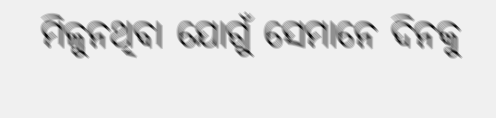ମିଳୁନଥିବା ଯୋଗୁଁ ସେମାନେ ଦିନକୁ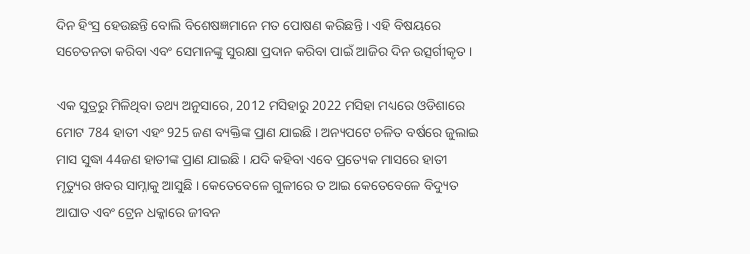ଦିନ ହିଂସ୍ର ହେଉଛନ୍ତି ବୋଲି ବିଶେଷଜ୍ଞମାନେ ମତ ପୋଷଣ କରିଛନ୍ତି । ଏହି ବିଷୟରେ ସଚେତନତା କରିବା ଏବଂ ସେମାନଙ୍କୁ ସୁରକ୍ଷା ପ୍ରଦାନ କରିବା ପାଇଁ ଆଜିର ଦିନ ଉତ୍ସର୍ଗୀକୃତ ।

ଏକ ସୁତ୍ରରୁ ମିଳିଥିବା ତଥ୍ୟ ଅନୁସାରେ, 2012 ମସିହାରୁ 2022 ମସିହା ମଧ୍ୟରେ ଓଡିଶାରେ ମୋଟ 784 ହାତୀ ଏହଂ 925 ଜଣ ବ୍ୟକ୍ତିଙ୍କ ପ୍ରାଣ ଯାଇଛି । ଅନ୍ୟପଟେ ଚଳିତ ବର୍ଷରେ ଜୁଲାଇ ମାସ ସୁଦ୍ଧା 44ଜଣ ହାତୀଙ୍କ ପ୍ରାଣ ଯାଇଛି । ଯଦି କହିବା ଏବେ ପ୍ରତ୍ୟେକ ମାସରେ ହାତୀ ମୃତ୍ୟୁର ଖବର ସାମ୍ନାକୁ ଆସୁଛି । କେତେବେଳେ ଗୁଳୀରେ ତ ଆଇ କେତେବେଳେ ବିଦ୍ୟୁତ ଆଘାତ ଏବଂ ଟ୍ରେନ ଧକ୍କାରେ ଜୀବନ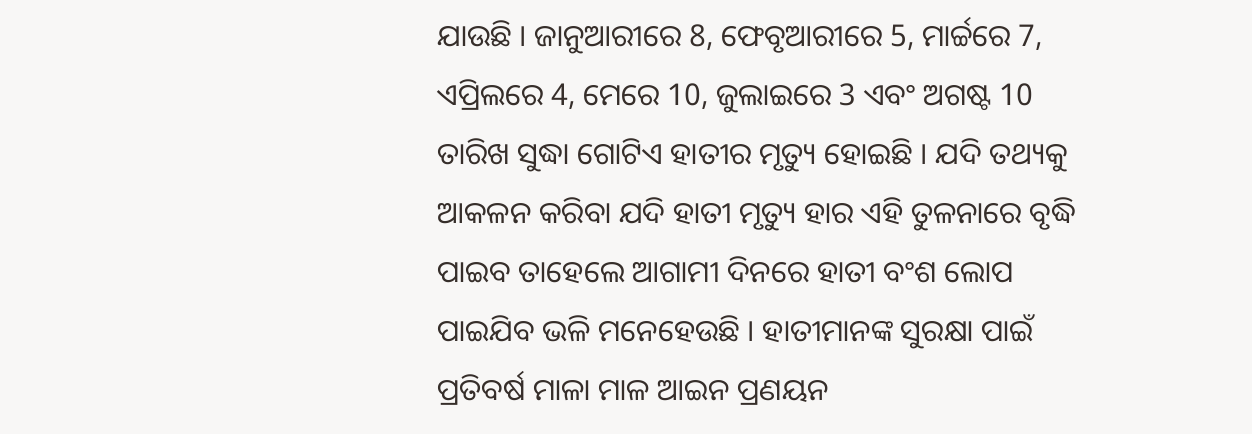ଯାଉଛି । ଜାନୁଆରୀରେ 8, ଫେବୃଆରୀରେ 5, ମାର୍ଚ୍ଚରେ 7, ଏପ୍ରିଲରେ 4, ମେରେ 10, ଜୁଲାଇରେ 3 ଏବଂ ଅଗଷ୍ଟ 10 ତାରିଖ ସୁଦ୍ଧା ଗୋଟିଏ ହାତୀର ମୃତ୍ୟୁ ହୋଇଛି । ଯଦି ତଥ୍ୟକୁ ଆକଳନ କରିବା ଯଦି ହାତୀ ମୃତ୍ୟୁ ହାର ଏହି ତୁଳନାରେ ବୃଦ୍ଧି ପାଇବ ତାହେଲେ ଆଗାମୀ ଦିନରେ ହାତୀ ବଂଶ ଲୋପ ପାଇଯିବ ଭଳି ମନେହେଉଛି । ହାତୀମାନଙ୍କ ସୁରକ୍ଷା ପାଇଁ ପ୍ରତିବର୍ଷ ମାଳା ମାଳ ଆଇନ ପ୍ରଣୟନ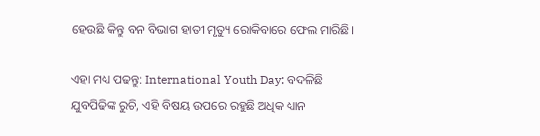ହେଉଛି କିନ୍ତୁ ବନ ବିଭାଗ ହାତୀ ମୃତ୍ୟୁ ରୋକିବାରେ ଫେଲ ମାରିଛି।

ଏହା ମଧ୍ୟ ପଢନ୍ତୁ: International Youth Day: ବଦଳିଛି ଯୁବପିଢିଙ୍କ ରୁଚି, ଏହି ବିଷୟ ଉପରେ ରହୁଛି ଅଧିକ ଧ୍ୟାନ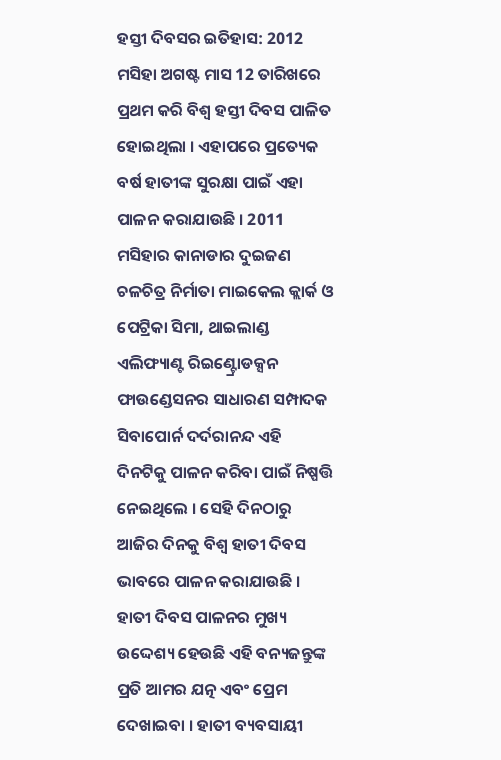ହସ୍ତୀ ଦିବସର ଇତିହାସ: 2012 ମସିହା ଅଗଷ୍ଟ ମାସ 12 ତାରିଖରେ ପ୍ରଥମ କରି ବିଶ୍ବ ହସ୍ତୀ ଦିବସ ପାଳିତ ହୋଇଥିଲା । ଏହାପରେ ପ୍ରତ୍ୟେକ ବର୍ଷ ହାତୀଙ୍କ ସୁରକ୍ଷା ପାଇଁ ଏହା ପାଳନ କରାଯାଉଛି । 2011 ମସିହାର କାନାଡାର ଦୁଇଜଣ ଚଳଚିତ୍ର ନିର୍ମାତା ମାଇକେଲ କ୍ଲାର୍କ ଓ ପେଟ୍ରିକା ସିମା, ଥାଇଲାଣ୍ଡ ଏଲିଫ୍ୟାଣ୍ଟ ରିଇଣ୍ଟ୍ରୋଡକ୍ସନ ଫାଉଣ୍ଡେସନର ସାଧାରଣ ସମ୍ପାଦକ ସିବାପୋର୍ନ ଦର୍ଦରାନନ୍ଦ ଏହି ଦିନଟିକୁ ପାଳନ କରିବା ପାଇଁ ନିଷ୍ପତ୍ତି ନେଇଥିଲେ । ସେହି ଦିନଠାରୁ ଆଜିର ଦିନକୁ ବିଶ୍ବ ହାତୀ ଦିବସ ଭାବରେ ପାଳନ କରାଯାଉଛି । ହାତୀ ଦିବସ ପାଳନର ମୁଖ୍ୟ ଉଦ୍ଦେଶ୍ୟ ହେଉଛି ଏହି ବନ୍ୟଜନ୍ତୁଙ୍କ ପ୍ରତି ଆମର ଯତ୍ନ ଏବଂ ପ୍ରେମ ଦେଖାଇବା । ହାତୀ ବ୍ୟବସାୟୀ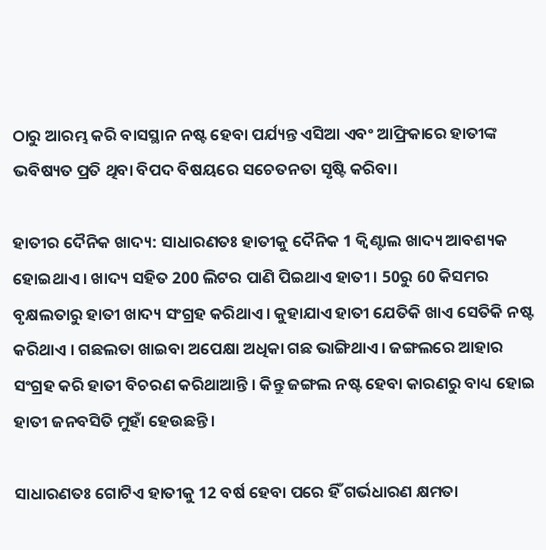ଠାରୁ ଆରମ୍ଭ କରି ବାସସ୍ଥାନ ନଷ୍ଟ ହେବା ପର୍ଯ୍ୟନ୍ତ ଏସିଆ ଏବଂ ଆଫ୍ରିକାରେ ହାତୀଙ୍କ ଭବିଷ୍ୟତ ପ୍ରତି ଥିବା ବିପଦ ବିଷୟରେ ସଚେତନତା ସୃଷ୍ଟି କରିବା।

ହାତୀର ଦୈନିକ ଖାଦ୍ୟ: ସାଧାରଣତଃ ହାତୀକୁ ଦୈନିକ 1 କ୍ବିଣ୍ଟାଲ ଖାଦ୍ୟ ଆବଶ୍ୟକ ହୋଇଥାଏ । ଖାଦ୍ୟ ସହିତ 200 ଲିଟର ପାଣି ପିଇଥାଏ ହାତୀ । 50ରୁ 60 କିସମର ବୃକ୍ଷଲତାରୁ ହାତୀ ଖାଦ୍ୟ ସଂଗ୍ରହ କରିଥାଏ। କୁହାଯାଏ ହାତୀ ଯେତିକି ଖାଏ ସେତିକି ନଷ୍ଟ କରିଥାଏ । ଗଛଲତା ଖାଇବା ଅପେକ୍ଷା ଅଧିକା ଗଛ ଭାଙ୍ଗିଥାଏ। ଜଙ୍ଗଲରେ ଆହାର ସଂଗ୍ରହ କରି ହାତୀ ବିଚରଣ କରିଥାଆନ୍ତି । କିନ୍ତୁ ଜଙ୍ଗଲ ନଷ୍ଟ ହେବା କାରଣରୁ ବାଧ୍ୟ ହୋଇ ହାତୀ ଜନବସିତି ମୁହାଁ ହେଉଛନ୍ତି ।

ସାଧାରଣତଃ ଗୋଟିଏ ହାତୀକୁ 12 ବର୍ଷ ହେବା ପରେ ହିଁ ଗର୍ଭଧାରଣ କ୍ଷମତା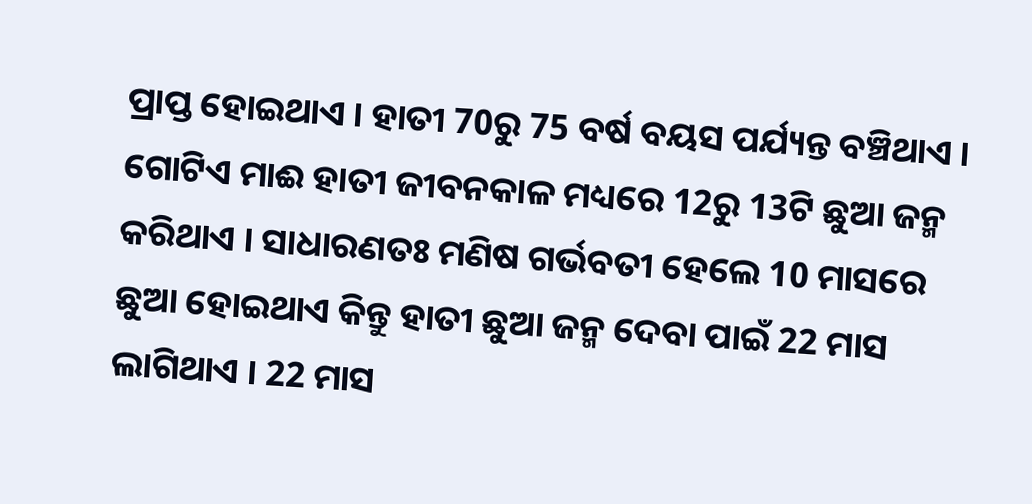ପ୍ରାପ୍ତ ହୋଇଥାଏ । ହାତୀ 70ରୁ 75 ବର୍ଷ ବୟସ ପର୍ଯ୍ୟନ୍ତ ବଞ୍ଚିଥାଏ । ଗୋଟିଏ ମାଈ ହାତୀ ଜୀବନକାଳ ମଧ୍ୟରେ 12ରୁ 13ଟି ଛୁଆ ଜନ୍ମ କରିଥାଏ । ସାଧାରଣତଃ ମଣିଷ ଗର୍ଭବତୀ ହେଲେ 10 ମାସରେ ଛୁଆ ହୋଇଥାଏ କିନ୍ତୁ ହାତୀ ଛୁଆ ଜନ୍ମ ଦେବା ପାଇଁ 22 ମାସ ଲାଗିଥାଏ । 22 ମାସ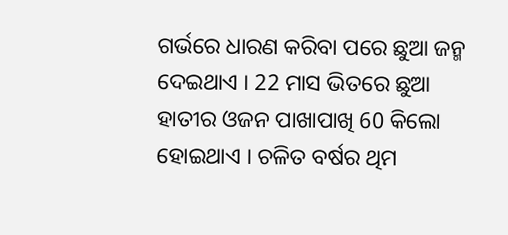ଗର୍ଭରେ ଧାରଣ କରିବା ପରେ ଛୁଆ ଜନ୍ମ ଦେଇଥାଏ । 22 ମାସ ଭିତରେ ଛୁଆ ହାତୀର ଓଜନ ପାଖାପାଖି 60 କିଲୋ ହୋଇଥାଏ । ଚଳିତ ବର୍ଷର ଥିମ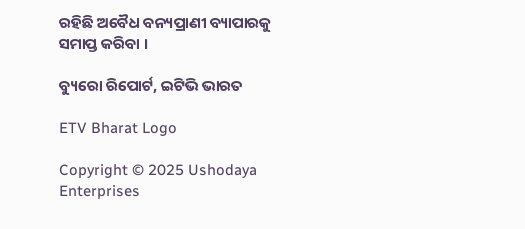ରହିଛି ଅବୈଧ ବନ୍ୟପ୍ରାଣୀ ବ୍ୟାପାରକୁ ସମାପ୍ତ କରିବା ।

ବ୍ୟୁରୋ ରିପୋର୍ଟ, ଇଟିଭି ଭାରତ

ETV Bharat Logo

Copyright © 2025 Ushodaya Enterprises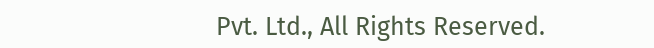Pvt. Ltd., All Rights Reserved.